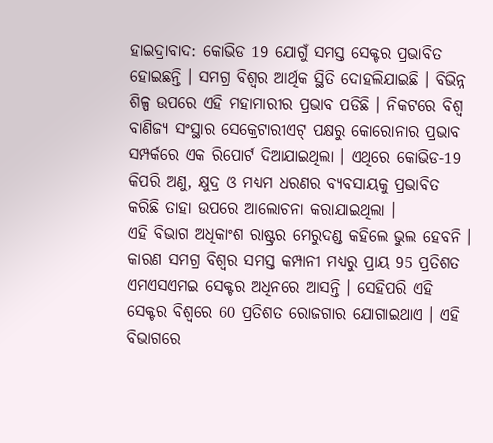ହାଇଦ୍ରାବାଦ: କୋଭିଡ 19 ଯୋଗୁଁ ସମସ୍ତ ସେକ୍ଟର ପ୍ରଭାବିତ ହୋଇଛନ୍ତି । ସମଗ୍ର ବିଶ୍ବର ଆର୍ଥିକ ସ୍ଥିତି ଦୋହଲିଯାଇଛି । ବିଭିନ୍ନ ଶିଳ୍ପ ଉପରେ ଏହି ମହାମାରୀର ପ୍ରଭାବ ପଡିଛି । ନିକଟରେ ବିଶ୍ବ ବାଣିଜ୍ୟ ସଂସ୍ଥାର ସେକ୍ରେଟାରୀଏଟ୍ ପକ୍ଷରୁ କୋରୋନାର ପ୍ରଭାବ ସମ୍ପର୍କରେ ଏକ ରିପୋର୍ଟ ଦିଆଯାଇଥିଲା । ଏଥିରେ କୋଭିଡ-19 କିପରି ଅଣୁ, କ୍ଷୁଦ୍ର ଓ ମଧ୍ୟମ ଧରଣର ବ୍ୟବସାୟକୁ ପ୍ରଭାବିତ କରିଛି ତାହା ଉପରେ ଆଲୋଚନା କରାଯାଇଥିଲା ।
ଏହି ବିଭାଗ ଅଧିକାଂଶ ରାଷ୍ଟ୍ରର ମେରୁଦଣ୍ଡ କହିଲେ ଭୁଲ ହେବନି । କାରଣ ସମଗ୍ର ବିଶ୍ବର ସମସ୍ତ କମ୍ପାନୀ ମଧ୍ୟରୁ ପ୍ରାୟ 95 ପ୍ରତିଶତ ଏମଏସଏମଇ ସେକ୍ଟର ଅଧିନରେ ଆସନ୍ତି । ସେହିପରି ଏହି ସେକ୍ଟର ବିଶ୍ବରେ 60 ପ୍ରତିଶତ ରୋଜଗାର ଯୋଗାଇଥାଏ । ଏହି ବିଭାଗରେ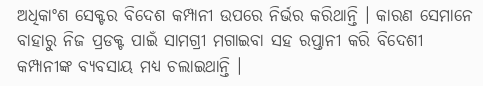ଅଧିକାଂଶ ସେକ୍ଟର ବିଦେଶ କମ୍ପାନୀ ଉପରେ ନିର୍ଭର କରିଥାନ୍ତି । କାରଣ ସେମାନେ ବାହାରୁ ନିଜ ପ୍ରଡକ୍ଟ ପାଇଁ ସାମଗ୍ରୀ ମଗାଇବା ସହ ରପ୍ତାନୀ କରି ବିଦେଶୀ କମ୍ପାନୀଙ୍କ ବ୍ୟବସାୟ ମଧ୍ୟ ଚଲାଇଥାନ୍ତି ।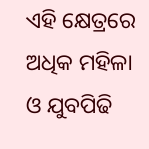ଏହି କ୍ଷେତ୍ରରେ ଅଧିକ ମହିଳା ଓ ଯୁବପିଢି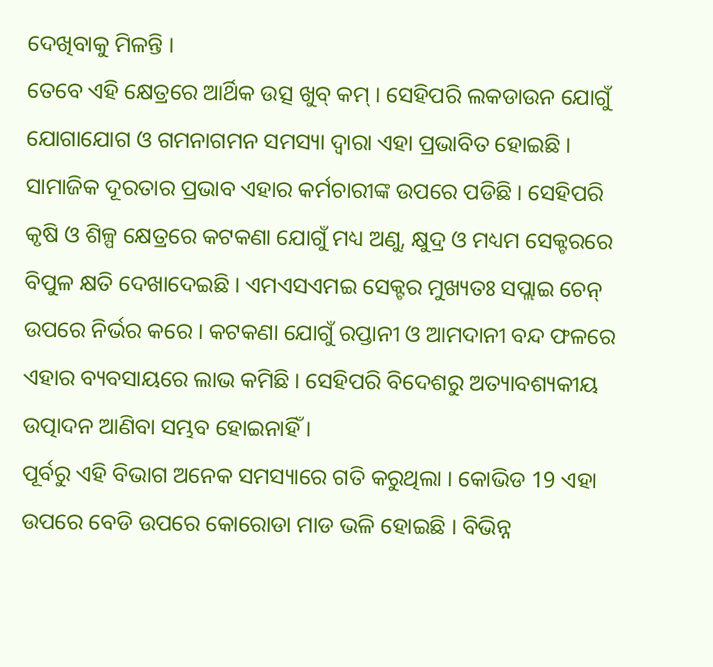ଦେଖିବାକୁ ମିଳନ୍ତି ।
ତେବେ ଏହି କ୍ଷେତ୍ରରେ ଆର୍ଥିକ ଉତ୍ସ ଖୁବ୍ କମ୍ । ସେହିପରି ଲକଡାଉନ ଯୋଗୁଁ ଯୋଗାଯୋଗ ଓ ଗମନାଗମନ ସମସ୍ୟା ଦ୍ବାରା ଏହା ପ୍ରଭାବିତ ହୋଇଛି । ସାମାଜିକ ଦୂରତାର ପ୍ରଭାବ ଏହାର କର୍ମଚାରୀଙ୍କ ଉପରେ ପଡିଛି । ସେହିପରି କୃଷି ଓ ଶିଳ୍ପ କ୍ଷେତ୍ରରେ କଟକଣା ଯୋଗୁଁ ମଧ୍ୟ ଅଣୁ, କ୍ଷୁଦ୍ର ଓ ମଧ୍ୟମ ସେକ୍ଟରରେ ବିପୁଳ କ୍ଷତି ଦେଖାଦେଇଛି । ଏମଏସଏମଇ ସେକ୍ଟର ମୁଖ୍ୟତଃ ସପ୍ଲାଇ ଚେନ୍ ଉପରେ ନିର୍ଭର କରେ । କଟକଣା ଯୋଗୁଁ ରପ୍ତାନୀ ଓ ଆମଦାନୀ ବନ୍ଦ ଫଳରେ ଏହାର ବ୍ୟବସାୟରେ ଲାଭ କମିଛି । ସେହିପରି ବିଦେଶରୁ ଅତ୍ୟାବଶ୍ୟକୀୟ ଉତ୍ପାଦନ ଆଣିବା ସମ୍ଭବ ହୋଇନାହିଁ ।
ପୂର୍ବରୁ ଏହି ବିଭାଗ ଅନେକ ସମସ୍ୟାରେ ଗତି କରୁଥିଲା । କୋଭିଡ 19 ଏହା ଉପରେ ବେଡି ଉପରେ କୋରୋଡା ମାଡ ଭଳି ହୋଇଛି । ବିଭିନ୍ନ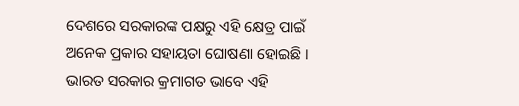ଦେଶରେ ସରକାରଙ୍କ ପକ୍ଷରୁ ଏହି କ୍ଷେତ୍ର ପାଇଁ ଅନେକ ପ୍ରକାର ସହାୟତା ଘୋଷଣା ହୋଇଛି । ଭାରତ ସରକାର କ୍ରମାଗତ ଭାବେ ଏହି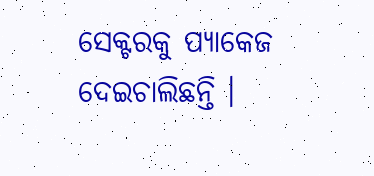ସେକ୍ଟରକୁ ପ୍ୟାକେଜ ଦେଇଚାଲିଛନ୍ତି ।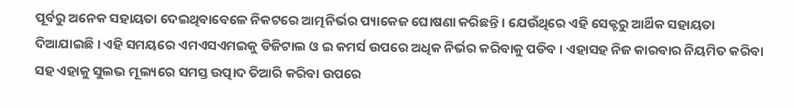ପୂର୍ବରୁ ଅନେକ ସହାୟତା ଦେଇଥିବାବେଳେ ନିକଟରେ ଆତ୍ମନିର୍ଭର ପ୍ୟାକେଜ ଘୋଷଣା କରିଛନ୍ତି । ଯେଉଁଥିରେ ଏହି ସେକ୍ଟରୁ ଆର୍ଥିକ ସହାୟତା ଦିଆଯାଇଛି । ଏହି ସମୟରେ ଏମଏସଏମଇକୁ ଡିଜିଟାଲ ଓ ଇ କମର୍ସ ଉପରେ ଅଧିକ ନିର୍ଭର କରିବାକୁ ପଡିବ । ଏହାସହ ନିଜ କାରବାର ନିୟମିତ କରିବା ସହ ଏହାକୁ ସୁଲଭ ମୂଲ୍ୟରେ ସମସ୍ତ ଉତ୍ପାଦ ତିଆରି କରିବା ଉପରେ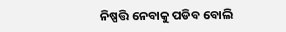ନିଷ୍ପତ୍ତି ନେବାକୁ ପଡିବ ବୋଲି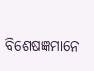ବିଶେଷଜ୍ଞମାନେ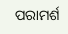ପରାମର୍ଶ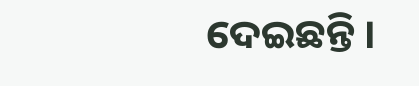ଦେଇଛନ୍ତି ।